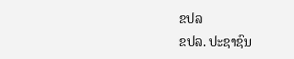ຂປລ
ຂປລ. ປະຊາຊົນ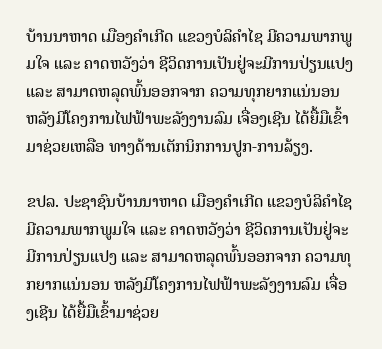ບ້ານນາຫາດ ເມືອງຄຳເກີດ ແຂວງບໍລິຄຳໄຊ ມີຄວາມພາກພູມໃຈ ແລະ ຄາດຫວັງວ່າ ຊີວິດການເປັນຢູ່ຈະມີການປ່ຽນແປງ ແລະ ສາມາດຫລຸດພົ້ນອອກຈາກ ຄວາມທຸກຍາກແນ່ນອນ ຫລັງມີໂຄງການໄຟຟ້າພະລັງງານລົມ ເຈື່ອງເຊີນ ໄດ້ຍື້ມືເຂົ້າມາຊ່ວຍເຫລືອ ທາງດ້ານເຕັກນິກການປູກ-ການລ້ຽງ.

ຂປລ. ປະຊາຊົນບ້ານນາຫາດ ເມືອງຄຳເກີດ ແຂວງບໍລິຄຳໄຊ ມີຄວາມພາກພູມໃຈ ແລະ ຄາດຫວັງວ່າ ຊີວິດການເປັນຢູ່ຈະມີການປ່ຽນແປງ ແລະ ສາມາດຫລຸດພົ້ນອອກຈາກ ຄວາມທຸກຍາກແນ່ນອນ ຫລັງມີໂຄງການໄຟຟ້າພະລັງງານລົມ ເຈື່ອງເຊີນ ໄດ້ຍື້ມືເຂົ້າມາຊ່ວຍ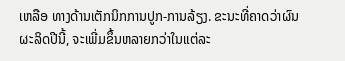ເຫລືອ ທາງດ້ານເຕັກນິກການປູກ-ການລ້ຽງ. ຂະນະທີ່ຄາດວ່າຜົນຜະລິດປີນີ້, ຈະເພີ່ມຂຶ້ນຫລາຍກວ່າໃນແຕ່ລະ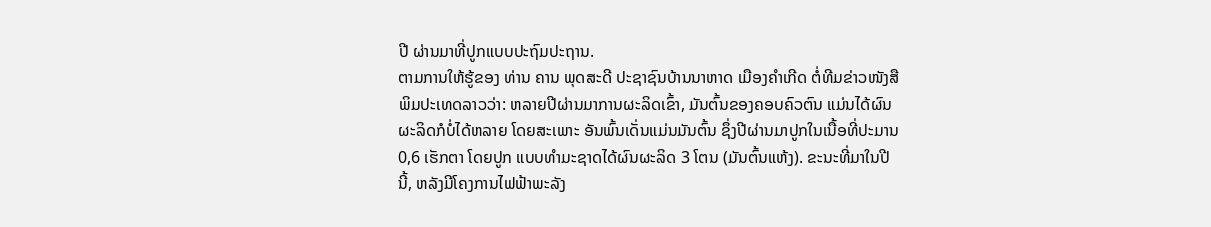ປີ ຜ່ານມາທີ່ປູກແບບປະຖົມປະຖານ.
ຕາມການໃຫ້ຮູ້ຂອງ ທ່ານ ຄານ ພຸດສະດີ ປະຊາຊົນບ້ານນາຫາດ ເມືອງຄຳເກີດ ຕໍ່ທີມຂ່າວໜັງສືພິມປະເທດລາວວ່າ: ຫລາຍປີຜ່ານມາການຜະລິດເຂົ້າ, ມັນຕົ້ນຂອງຄອບຄົວຕົນ ແມ່ນໄດ້ຜົນຜະລິດກໍບໍ່ໄດ້ຫລາຍ ໂດຍສະເພາະ ອັນພົ້ນເດັ່ນແມ່ນມັນຕົ້ນ ຊຶ່ງປີຜ່ານມາປູກໃນເນື້ອທີ່ປະມານ 0,6 ເຮັກຕາ ໂດຍປູກ ແບບທຳມະຊາດໄດ້ຜົນຜະລິດ 3 ໂຕນ (ມັນຕົ້ນແຫ້ງ). ຂະນະທີ່ມາໃນປີນີ້, ຫລັງມີໂຄງການໄຟຟ້າພະລັງ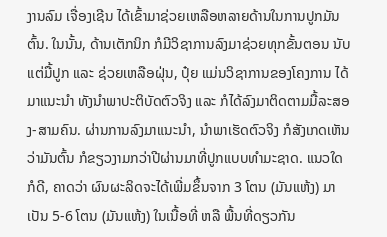ງານລົມ ເຈື່ອງເຊີນ ໄດ້ເຂົ້າມາຊ່ວຍເຫລືອຫລາຍດ້ານໃນການປູກມັນຕົ້ນ. ໃນນັ້ນ, ດ້ານເຕັກນິກ ກໍມີວິຊາການລົງມາຊ່ວຍທຸກຂັ້ນຕອນ ນັບແຕ່ມື້ປູກ ແລະ ຊ່ວຍເຫລືອຝຸ່ນ, ປຸ໋ຍ ແມ່ນວິຊາການຂອງໂຄງການ ໄດ້ມາແນະນຳ ທັງນຳພາປະຕິບັດຕົວຈິງ ແລະ ກໍໄດ້ລົງມາຕິດຕາມມື້ລະສອງ-ສາມຄົນ. ຜ່ານການລົງມາແນະນຳ, ນຳພາເຮັດຕົວຈິງ ກໍສັງເກດເຫັນວ່າມັນຕົ້ນ ກໍຂຽວງາມກວ່າປີຜ່ານມາທີ່ປູກແບບທຳມະຊາດ. ແນວໃດກໍດີ, ຄາດວ່າ ຜົນຜະລິດຈະໄດ້ເພີ່ມຂຶ້ນຈາກ 3 ໂຕນ (ມັນແຫ້ງ) ມາເປັນ 5-6 ໂຕນ (ມັນແຫ້ງ) ໃນເນື້ອທີ່ ຫລື ພື້ນທີ່ດຽວກັນ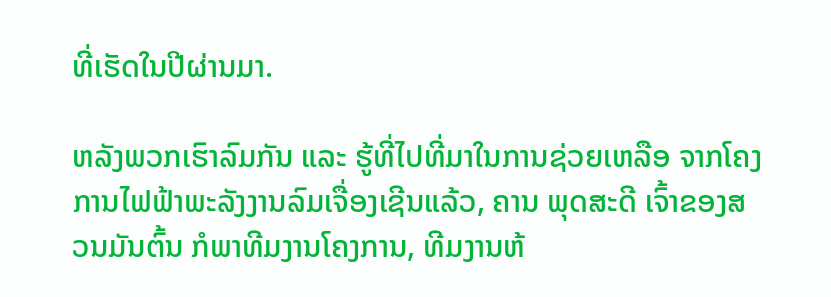ທີ່ເຮັດໃນປີຜ່ານມາ.

ຫລັງພວກເຮົາລົມກັນ ແລະ ຮູ້ທີ່ໄປທີ່ມາໃນການຊ່ວຍເຫລືອ ຈາກໂຄງການໄຟຟ້າພະລັງງານລົມເຈື່ອງເຊີນແລ້ວ, ຄານ ພຸດສະດີ ເຈົ້າຂອງສວນມັນຕົ້ນ ກໍພາທີມງານໂຄງການ, ທີມງານຫ້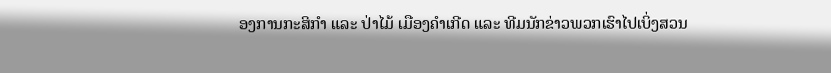ອງການກະສິກຳ ແລະ ປ່າໄມ້ ເມືອງຄຳເກີດ ແລະ ທີມນັກຂ່າວພວກເຮົາໄປເບິ່ງສວນ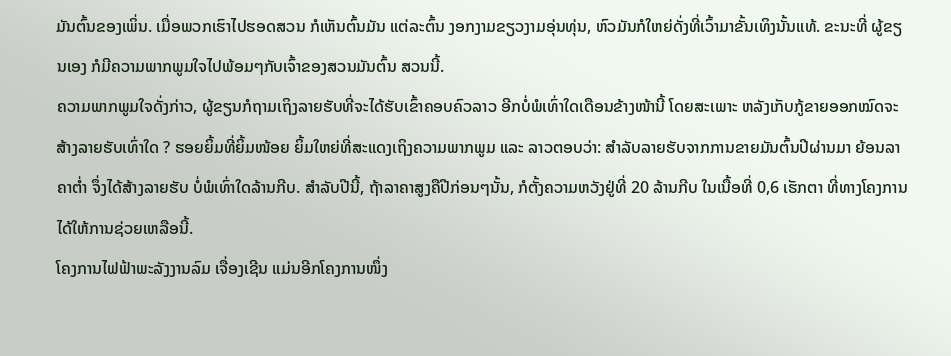ມັນຕົ້ນຂອງເພິ່ນ. ເມື່ອພວກເຮົາໄປຮອດສວນ ກໍເຫັນຕົ້ນມັນ ແຕ່ລະຕົ້ນ ງອກງາມຂຽວງາມອຸ່ນທຸ່ນ, ຫົວມັນກໍໃຫຍ່ດັ່ງທີ່ເວົ້າມາຂັ້ນເທິງນັ້ນແທ້. ຂະນະທີ່ ຜູ້ຂຽນເອງ ກໍມີຄວາມພາກພູມໃຈໄປພ້ອມໆກັບເຈົ້າຂອງສວນມັນຕົ້ນ ສວນນີ້.
ຄວາມພາກພູມໃຈດັ່ງກ່າວ, ຜູ້ຂຽນກໍຖາມເຖິງລາຍຮັບທີ່ຈະໄດ້ຮັບເຂົ້າຄອບຄົວລາວ ອີກບໍ່ພໍເທົ່າໃດເດືອນຂ້າງໜ້ານີ້ ໂດຍສະເພາະ ຫລັງເກັບກູ້ຂາຍອອກໝົດຈະສ້າງລາຍຮັບເທົ່າໃດ ? ຮອຍຍິ້ມທີ່ຍິ້ມໜ້ອຍ ຍິ້ມໃຫຍ່ທີ່ສະແດງເຖິງຄວາມພາກພູມ ແລະ ລາວຕອບວ່າ: ສຳລັບລາຍຮັບຈາກການຂາຍມັນຕົ້ນປີຜ່ານມາ ຍ້ອນລາຄາຕ່ຳ ຈຶ່ງໄດ້ສ້າງລາຍຮັບ ບໍ່ພໍເທົ່າໃດລ້ານກີບ. ສຳລັບປີນີ້, ຖ້າລາຄາສູງຄືປີກ່ອນໆນັ້ນ, ກໍຕັ້ງຄວາມຫວັງຢູ່ທີ່ 20 ລ້ານກີບ ໃນເນື້ອທີ່ 0,6 ເຮັກຕາ ທີ່ທາງໂຄງການໄດ້ໃຫ້ການຊ່ວຍເຫລືອນີ້.
ໂຄງການໄຟຟ້າພະລັງງານລົມ ເຈື່ອງເຊີນ ແມ່ນອີກໂຄງການໜຶ່ງ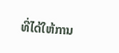ທີ່ໄດ້ໃຫ້ການ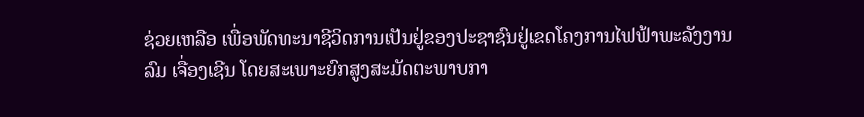ຊ່ວຍເຫລືອ ເພື່ອພັດທະນາຊີວິດການເປັນຢູ່ຂອງປະຊາຊົນຢູ່ເຂດໂຄງການໄຟຟ້າພະລັງງານລົມ ເຈື່ອງເຊີນ ໂດຍສະເພາະຍົກສູງສະມັດຕະພາບກາ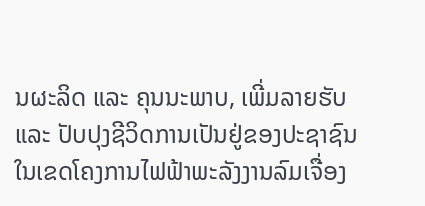ນຜະລິດ ແລະ ຄຸນນະພາບ, ເພີ່ມລາຍຮັບ ແລະ ປັບປຸງຊີວິດການເປັນຢູ່ຂອງປະຊາຊົນ ໃນເຂດໂຄງການໄຟຟ້າພະລັງງານລົມເຈື່ອງ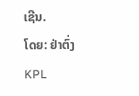ເຊີນ.
ໂດຍ: ຢ່າຕົ່ງ
KPL